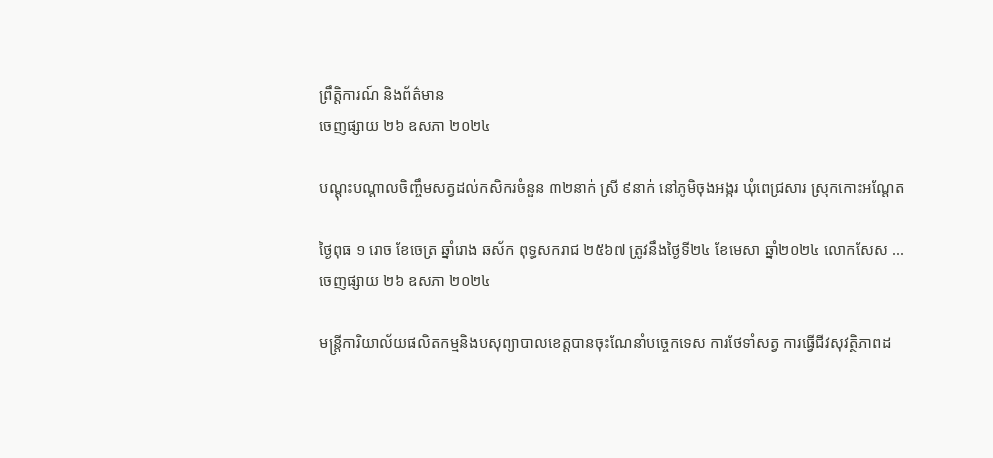ព្រឹត្តិការណ៍ និងព័ត៌មាន
ចេញផ្សាយ ២៦ ឧសភា ២០២៤

បណ្ដុះបណ្ដាលចិញ្ចឹមសត្វដល់កសិករចំនួន ៣២នាក់ ស្រី ៩នាក់ នៅភូមិចុងអង្ករ ឃុំពេជ្រសារ ស្រុកកោះអណ្ដែត

ថ្ងៃពុធ ១ រោច ខែចេត្រ ឆ្នាំរោង ឆស័ក ពុទ្ធសករាជ ២៥៦៧ ត្រូវនឹងថ្ងៃទី២៤ ខែមេសា ឆ្នាំ២០២៤ លោកសែស ...
ចេញផ្សាយ ២៦ ឧសភា ២០២៤

មន្រ្តីការិយាល័យផលិតកម្មនិងបសុព្យាបាលខេត្តបានចុះណែនាំបច្ចេកទេស ការថែទាំសត្វ ការធ្វេីជីវសុវត្ថិភាពដ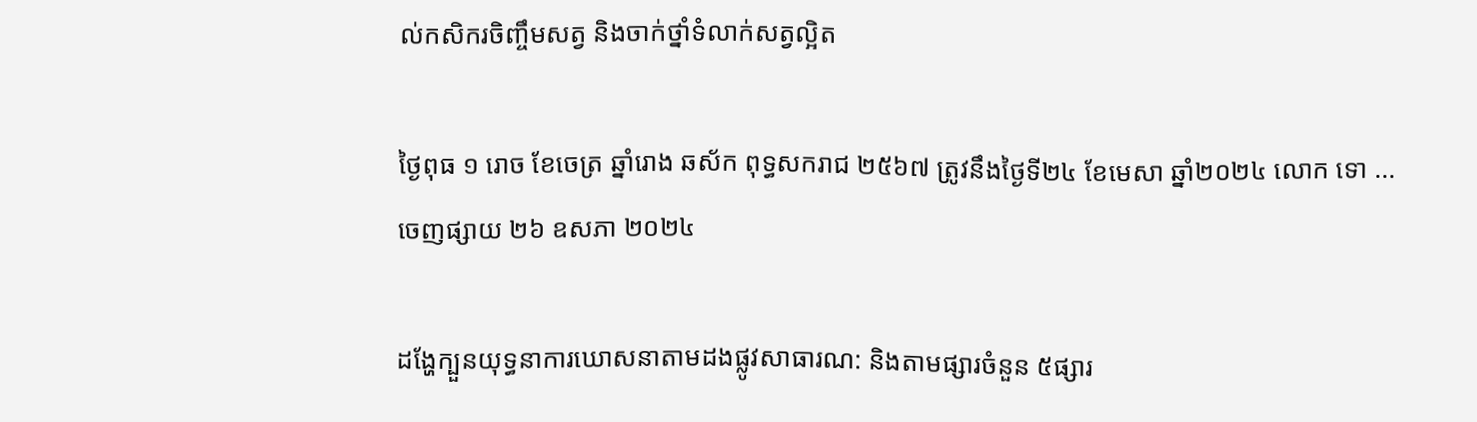ល់កសិករចិញ្ចឹមសត្វ និងចាក់ថ្នាំទំលាក់សត្វល្អិត

ថ្ងៃពុធ ១ រោច ខែចេត្រ ឆ្នាំរោង ឆស័ក ពុទ្ធសករាជ ២៥៦៧ ត្រូវនឹងថ្ងៃទី២៤ ខែមេសា ឆ្នាំ២០២៤ លោក ទោ ...
ចេញផ្សាយ ២៦ ឧសភា ២០២៤

ដង្ហែក្បួនយុទ្ធនាការឃោសនាតាមដងផ្លូវសាធារណ: និងតាមផ្សារចំនួន ៥ផ្សារ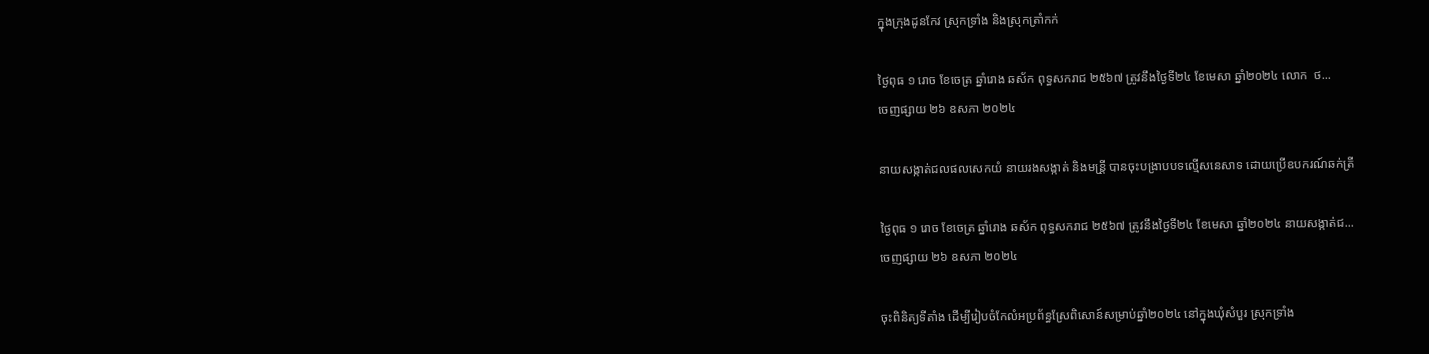ក្នុងក្រុងដូនកែវ ស្រុកទ្រាំង និងស្រុកត្រាំកក់

ថ្ងៃពុធ ១ រោច ខែចេត្រ ឆ្នាំរោង ឆស័ក ពុទ្ធសករាជ ២៥៦៧ ត្រូវនឹងថ្ងៃទី២៤ ខែមេសា ឆ្នាំ២០២៤ លោក  ថ...
ចេញផ្សាយ ២៦ ឧសភា ២០២៤

នាយសង្កាត់ជលផលសេកយំ នាយរងសង្កាត់ និងមន្រី្ត បានចុះបង្រាបបទល្មើសនេសាទ ដោយប្រើឧបករណ៍ឆក់ត្រី

ថ្ងៃពុធ ១ រោច ខែចេត្រ ឆ្នាំរោង ឆស័ក ពុទ្ធសករាជ ២៥៦៧ ត្រូវនឹងថ្ងៃទី២៤ ខែមេសា ឆ្នាំ២០២៤ នាយសង្កាត់ជ...
ចេញផ្សាយ ២៦ ឧសភា ២០២៤

ចុះពិនិត្យទីតាំង ដើម្បីរៀបចំកែលំអប្រព័ន្ធស្រែពិសោន៍សម្រាប់ឆ្នាំ២០២៤ នៅក្នុងឃុំសំបួរ ស្រុកទ្រាំង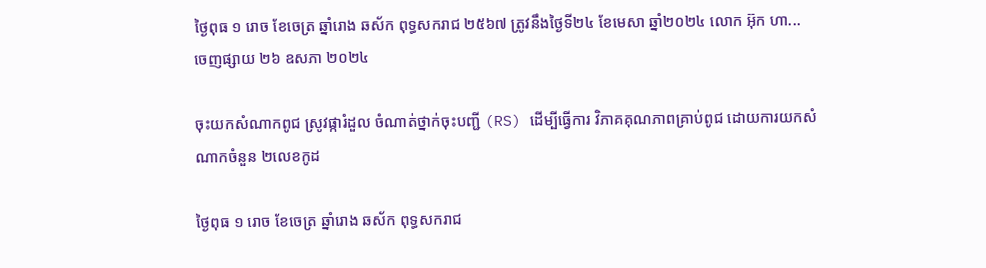ថ្ងៃពុធ ១ រោច ខែចេត្រ ឆ្នាំរោង ឆស័ក ពុទ្ធសករាជ ២៥៦៧ ត្រូវនឹងថ្ងៃទី២៤ ខែមេសា ឆ្នាំ២០២៤ លោក អ៊ុក ហា...
ចេញផ្សាយ ២៦ ឧសភា ២០២៤

ចុះយកសំណាកពូជ ស្រូវផ្ការំដួល ចំណាត់ថ្នាក់ចុះបញ្ជី (RS) ដើម្បីធ្វើការ វិភាគគុណភាពគ្រាប់ពូជ ដោយការយកសំណាកចំនួន ២លេខកូដ

ថ្ងៃពុធ ១ រោច ខែចេត្រ ឆ្នាំរោង ឆស័ក ពុទ្ធសករាជ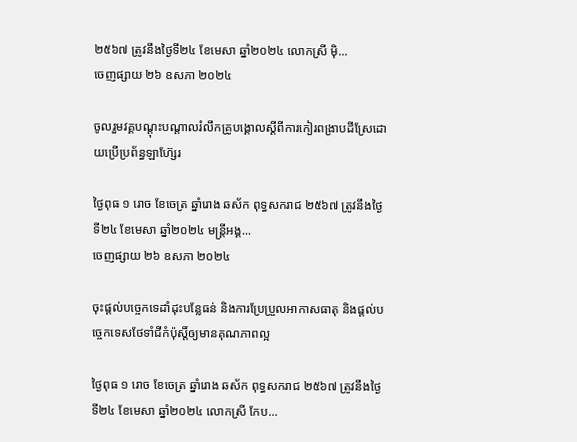២៥៦៧ ត្រូវនឹងថ្ងៃទី២៤ ខែមេសា ឆ្នាំ២០២៤ លោកស្រី ម៉ិ...
ចេញផ្សាយ ២៦ ឧសភា ២០២៤

ចូលរួមវគ្គបណ្តុះបណ្តាលរំលឹកគ្រូបង្គោលស្តីពីការកៀរពង្រាបដីស្រែដោយប្រើប្រព័ន្ធឡាហ៊្សែរ

ថ្ងៃពុធ ១ រោច ខែចេត្រ ឆ្នាំរោង ឆស័ក ពុទ្ធសករាជ ២៥៦៧ ត្រូវនឹងថ្ងៃទី២៤ ខែមេសា ឆ្នាំ២០២៤ មន្ត្រីអង្គ...
ចេញផ្សាយ ២៦ ឧសភា ២០២៤

ចុះផ្តល់បច្ចេកទេដាំដុះបន្លែធន់ និងការប្រែប្រួលអាកាសធាតុ និងផ្តល់បច្ចេកទេសថែទាំជីកំប៉ុស្តិ៍ឲ្យមានគុណភាពល្អ

ថ្ងៃពុធ ១ រោច ខែចេត្រ ឆ្នាំរោង ឆស័ក ពុទ្ធសករាជ ២៥៦៧ ត្រូវនឹងថ្ងៃទី២៤ ខែមេសា ឆ្នាំ២០២៤ លោកស្រី កែប...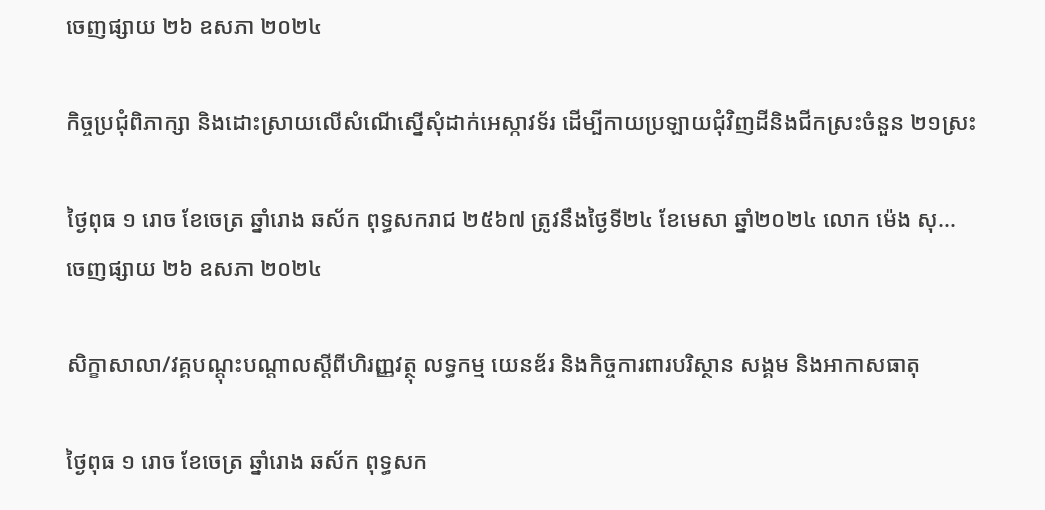ចេញផ្សាយ ២៦ ឧសភា ២០២៤

កិច្ចប្រជុំពិភាក្សា និងដោះស្រាយលើសំណើស្នើសុំដាក់អេស្កាវទ័រ ដើម្បីកាយប្រឡាយជុំវិញដីនិងជីកស្រះចំនួន ២១ស្រះ

ថ្ងៃពុធ ១ រោច ខែចេត្រ ឆ្នាំរោង ឆស័ក ពុទ្ធសករាជ ២៥៦៧ ត្រូវនឹងថ្ងៃទី២៤ ខែមេសា ឆ្នាំ២០២៤ លោក ម៉េង សុ...
ចេញផ្សាយ ២៦ ឧសភា ២០២៤

សិក្ខាសាលា/វគ្គបណ្តុះបណ្តាលស្តីពីហិរញ្ញវត្ថុ លទ្ធកម្ម យេនឌ័រ និងកិច្ចការពារបរិស្ថាន សង្គម និងអាកាសធាតុ

ថ្ងៃពុធ ១ រោច ខែចេត្រ ឆ្នាំរោង ឆស័ក ពុទ្ធសក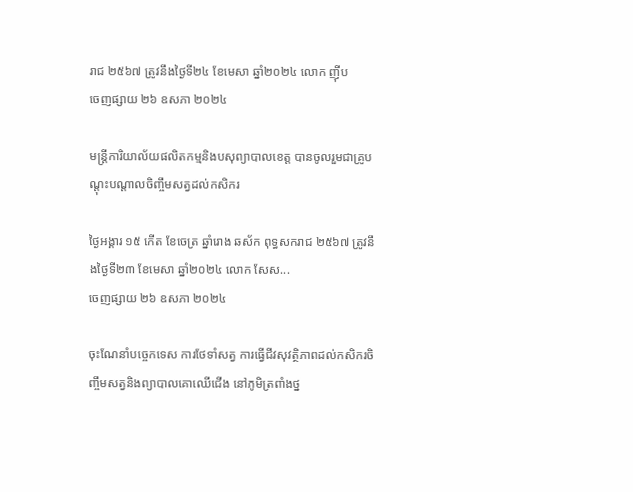រាជ ២៥៦៧ ត្រូវនឹងថ្ងៃទី២៤ ខែមេសា ឆ្នាំ២០២៤ លោក ញ៉ីប
ចេញផ្សាយ ២៦ ឧសភា ២០២៤

មន្រ្តីការិយាល័យផលិតកម្មនិងបសុព្យាបាលខេត្ត បានចូលរួមជាគ្រូបណ្ដុះបណ្ដាលចិញ្ចឹមសត្វដល់កសិករ

ថ្ងៃអង្គារ ១៥ កើត ខែចេត្រ ឆ្នាំរោង ឆស័ក ពុទ្ធសករាជ ២៥៦៧ ត្រូវនឹងថ្ងៃទី២៣ ខែមេសា ឆ្នាំ២០២៤ លោក សែស...
ចេញផ្សាយ ២៦ ឧសភា ២០២៤

ចុះណែនាំបច្ចេកទេស ការថែទាំសត្វ ការធ្វេីជីវសុវត្ថិភាពដល់កសិករចិញ្ចឹមសត្វនិងព្យាបាលគោឈេីជេីង នៅភូមិត្រពាំងថ្ន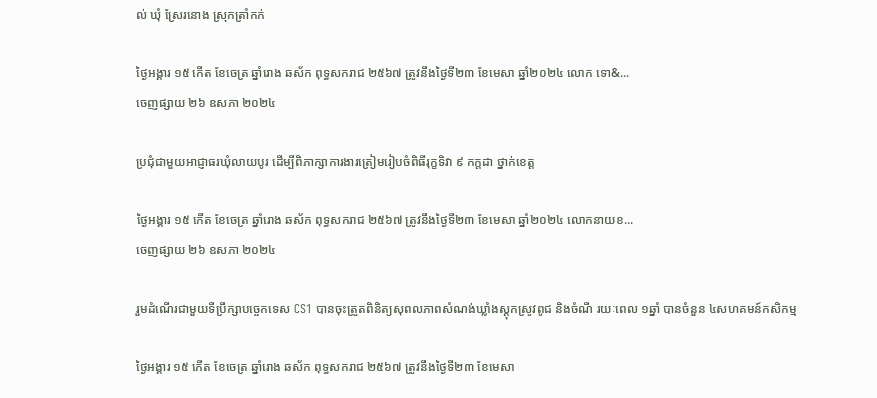ល់ ឃុំ ស្រែរនោង ស្រុកត្រាំកក់

ថ្ងៃអង្គារ ១៥ កើត ខែចេត្រ ឆ្នាំរោង ឆស័ក ពុទ្ធសករាជ ២៥៦៧ ត្រូវនឹងថ្ងៃទី២៣ ខែមេសា ឆ្នាំ២០២៤ លោក ទោ&...
ចេញផ្សាយ ២៦ ឧសភា ២០២៤

ប្រជុំជាមួយអាជ្ញាធរឃុំលាយបូរ ដើម្បីពិភាក្សាការងារត្រៀមរៀបចំពិធីរុក្ខទិវា ៩ កក្តដា ថ្នាក់ខេត្ត

ថ្ងៃអង្គារ ១៥ កើត ខែចេត្រ ឆ្នាំរោង ឆស័ក ពុទ្ធសករាជ ២៥៦៧ ត្រូវនឹងថ្ងៃទី២៣ ខែមេសា ឆ្នាំ២០២៤ លោកនាយខ...
ចេញផ្សាយ ២៦ ឧសភា ២០២៤

រួមដំណើរជាមួយទីប្រឹក្សាបច្ចេកទេស CS1 បានចុះត្រួតពិនិត្យសុពលភាពសំណង់ឃ្លាំងស្តុកស្រូវពូជ និងចំណី រយៈពេល ១ឆ្នាំ បានចំនួន ៤សហគមន៍កសិកម្ម

ថ្ងៃអង្គារ ១៥ កើត ខែចេត្រ ឆ្នាំរោង ឆស័ក ពុទ្ធសករាជ ២៥៦៧ ត្រូវនឹងថ្ងៃទី២៣ ខែមេសា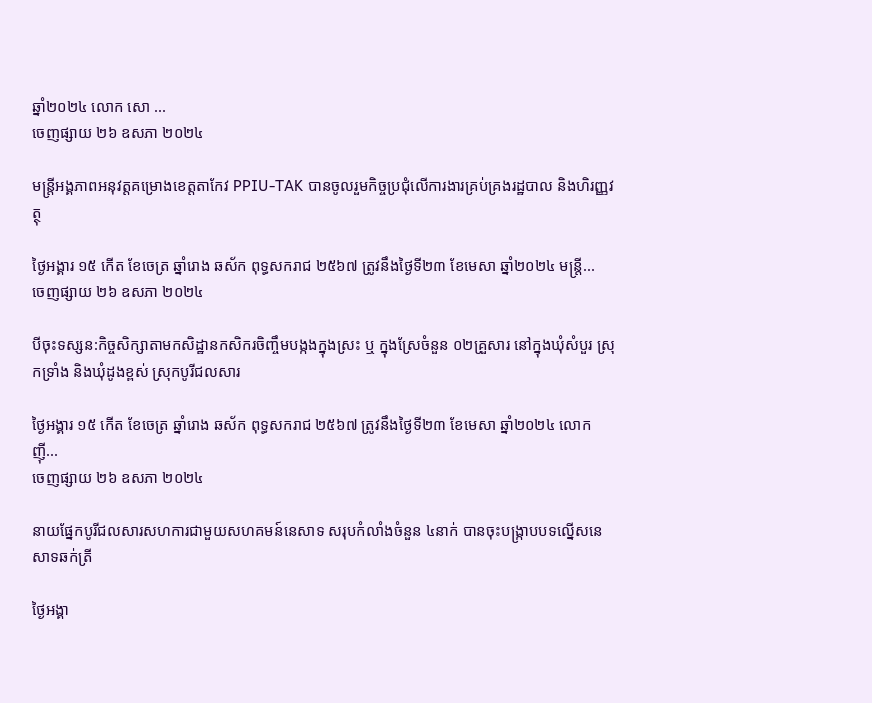ឆ្នាំ២០២៤ លោក សោ ...
ចេញផ្សាយ ២៦ ឧសភា ២០២៤

មន្រ្តីអង្គភាពអនុវត្តគម្រោងខេត្តតាកែវ PPIU-TAK បានចូលរួមកិច្ចប្រជុំលើការងារគ្រប់គ្រងរដ្ឋបាល និងហិរញ្ញវត្ថុ

ថ្ងៃអង្គារ ១៥ កើត ខែចេត្រ ឆ្នាំរោង ឆស័ក ពុទ្ធសករាជ ២៥៦៧ ត្រូវនឹងថ្ងៃទី២៣ ខែមេសា ឆ្នាំ២០២៤ មន្រ្តី...
ចេញផ្សាយ ២៦ ឧសភា ២០២៤

បីចុះទស្សន:កិច្ចសិក្សាតាមកសិដ្ឋានកសិករចិញ្ចឹមបង្កងក្នុងស្រះ ឬ ក្នុងស្រែចំនួន ០២គ្រួសារ នៅក្នុងឃុំសំបួរ ស្រុកទ្រាំង និងឃុំដូងខ្ពស់ ស្រុកបូរីជលសារ

ថ្ងៃអង្គារ ១៥ កើត ខែចេត្រ ឆ្នាំរោង ឆស័ក ពុទ្ធសករាជ ២៥៦៧ ត្រូវនឹងថ្ងៃទី២៣ ខែមេសា ឆ្នាំ២០២៤ លោក ញ៉ី...
ចេញផ្សាយ ២៦ ឧសភា ២០២៤

នាយផ្នែកបូរីជលសារសហការជាមួយសហគមន៍នេសាទ សរុបកំលាំងចំនួន ៤នាក់ បានចុះបង្ក្រាបបទល្នើសនេសាទឆក់ត្រី

ថ្ងៃអង្គា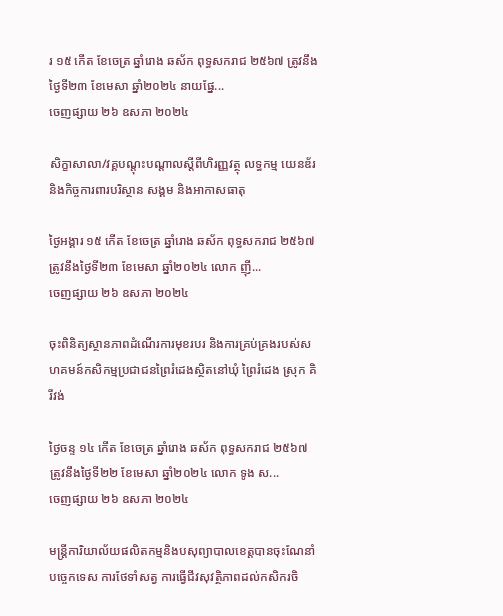រ ១៥ កើត ខែចេត្រ ឆ្នាំរោង ឆស័ក ពុទ្ធសករាជ ២៥៦៧ ត្រូវនឹងថ្ងៃទី២៣ ខែមេសា ឆ្នាំ២០២៤ នាយផ្នែ...
ចេញផ្សាយ ២៦ ឧសភា ២០២៤

សិក្ខាសាលា/វគ្គបណ្តុះបណ្តាលស្តីពីហិរញ្ញវត្ថុ លទ្ធកម្ម យេនឌ័រ និងកិច្ចការពារបរិស្ថាន សង្គម និងអាកាសធាតុ

ថ្ងៃអង្គារ ១៥ កើត ខែចេត្រ ឆ្នាំរោង ឆស័ក ពុទ្ធសករាជ ២៥៦៧ ត្រូវនឹងថ្ងៃទី២៣ ខែមេសា ឆ្នាំ២០២៤ លោក ញ៉ី...
ចេញផ្សាយ ២៦ ឧសភា ២០២៤

ចុះពិនិត្យស្ថានភាពដំណើរការមុខរបរ និងការគ្រប់គ្រងរបស់សហគមន៍កសិកម្មប្រជាជនព្រៃរំដេងស្ថិតនៅឃុំ ព្រៃរំដេង ស្រុក គិរីវង់

ថ្ងៃចន្ទ ១៤ កើត ខែចេត្រ ឆ្នាំរោង ឆស័ក ពុទ្ធសករាជ ២៥៦៧ ត្រូវនឹងថ្ងៃទី២២ ខែមេសា ឆ្នាំ២០២៤ លោក ទូង ស...
ចេញផ្សាយ ២៦ ឧសភា ២០២៤

មន្រ្តីការិយាល័យផលិតកម្មនិងបសុព្យាបាលខេត្តបានចុះណែនាំបច្ចេកទេស ការថែទាំសត្វ ការធ្វេីជីវសុវត្ថិភាពដល់កសិករចិ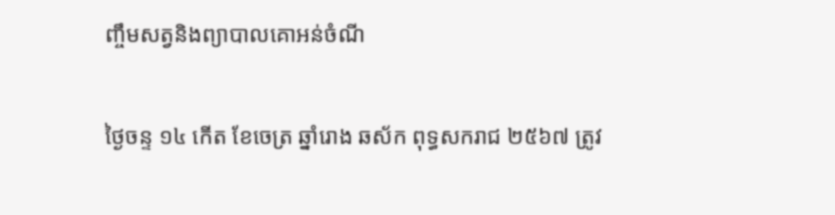ញ្ចឹមសត្វនិងព្យាបាលគោអន់ចំណី

ថ្ងៃចន្ទ ១៤ កើត ខែចេត្រ ឆ្នាំរោង ឆស័ក ពុទ្ធសករាជ ២៥៦៧ ត្រូវ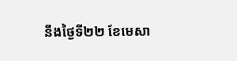នឹងថ្ងៃទី២២ ខែមេសា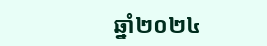ឆ្នាំ២០២៤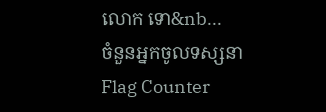លោក ទោ&nb...
ចំនួនអ្នកចូលទស្សនា
Flag Counter